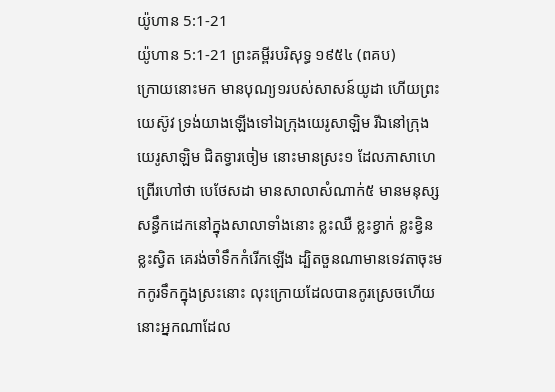យ៉ូហាន 5:1-21
យ៉ូហាន 5:1-21 ព្រះគម្ពីរបរិសុទ្ធ ១៩៥៤ (ពគប)
ក្រោយនោះមក មានបុណ្យ១របស់សាសន៍យូដា ហើយព្រះយេស៊ូវ ទ្រង់យាងឡើងទៅឯក្រុងយេរូសាឡិម រីឯនៅក្រុងយេរូសាឡិម ជិតទ្វារចៀម នោះមានស្រះ១ ដែលភាសាហេព្រើរហៅថា បេថែសដា មានសាលាសំណាក់៥ មានមនុស្សសន្ធឹកដេកនៅក្នុងសាលាទាំងនោះ ខ្លះឈឺ ខ្លះខ្វាក់ ខ្លះខ្វិន ខ្លះស្វិត គេរង់ចាំទឹកកំរើកឡើង ដ្បិតចួនណាមានទេវតាចុះមកកូរទឹកក្នុងស្រះនោះ លុះក្រោយដែលបានកូរស្រេចហើយ នោះអ្នកណាដែល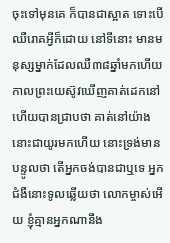ចុះទៅមុនគេ ក៏បានជាស្អាត ទោះបើឈឺរោគអ្វីក៏ដោយ នៅទីនោះ មានមនុស្សម្នាក់ដែលឈឺ៣៨ឆ្នាំមកហើយ កាលព្រះយេស៊ូវឃើញគាត់ដេកនៅ ហើយបានជ្រាបថា គាត់នៅយ៉ាងនោះជាយូរមកហើយ នោះទ្រង់មានបន្ទូលថា តើអ្នកចង់បានជាឬទេ អ្នកជំងឺនោះទូលឆ្លើយថា លោកម្ចាស់អើយ ខ្ញុំគ្មានអ្នកណានឹង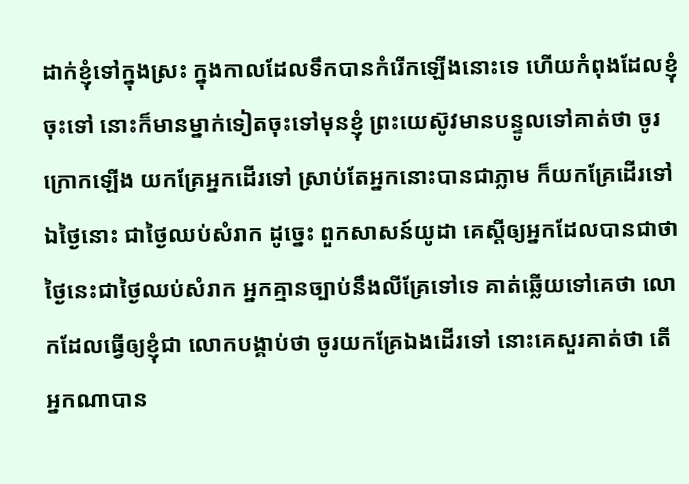ដាក់ខ្ញុំទៅក្នុងស្រះ ក្នុងកាលដែលទឹកបានកំរើកឡើងនោះទេ ហើយកំពុងដែលខ្ញុំចុះទៅ នោះក៏មានម្នាក់ទៀតចុះទៅមុនខ្ញុំ ព្រះយេស៊ូវមានបន្ទូលទៅគាត់ថា ចូរក្រោកឡើង យកគ្រែអ្នកដើរទៅ ស្រាប់តែអ្នកនោះបានជាភ្លាម ក៏យកគ្រែដើរទៅ ឯថ្ងៃនោះ ជាថ្ងៃឈប់សំរាក ដូច្នេះ ពួកសាសន៍យូដា គេស្តីឲ្យអ្នកដែលបានជាថា ថ្ងៃនេះជាថ្ងៃឈប់សំរាក អ្នកគ្មានច្បាប់នឹងលីគ្រែទៅទេ គាត់ឆ្លើយទៅគេថា លោកដែលធ្វើឲ្យខ្ញុំជា លោកបង្គាប់ថា ចូរយកគ្រែឯងដើរទៅ នោះគេសួរគាត់ថា តើអ្នកណាបាន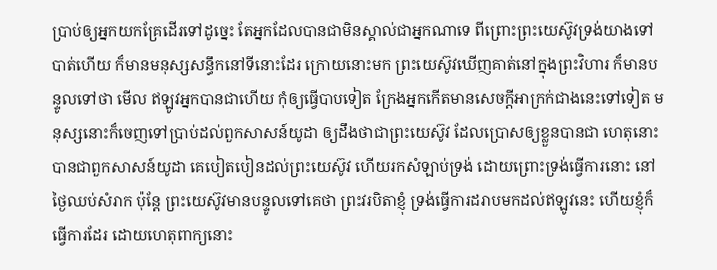ប្រាប់ឲ្យអ្នកយកគ្រែដើរទៅដូច្នេះ តែអ្នកដែលបានជាមិនស្គាល់ជាអ្នកណាទេ ពីព្រោះព្រះយេស៊ូវទ្រង់យាងទៅបាត់ហើយ ក៏មានមនុស្សសន្ធឹកនៅទីនោះដែរ ក្រោយនោះមក ព្រះយេស៊ូវឃើញគាត់នៅក្នុងព្រះវិហារ ក៏មានបន្ទូលទៅថា មើល ឥឡូវអ្នកបានជាហើយ កុំឲ្យធ្វើបាបទៀត ក្រែងអ្នកកើតមានសេចក្ដីអាក្រក់ជាងនេះទៅទៀត មនុស្សនោះក៏ចេញទៅប្រាប់ដល់ពួកសាសន៍យូដា ឲ្យដឹងថាជាព្រះយេស៊ូវ ដែលប្រោសឲ្យខ្លួនបានជា ហេតុនោះបានជាពួកសាសន៍យូដា គេបៀតបៀនដល់ព្រះយេស៊ូវ ហើយរកសំឡាប់ទ្រង់ ដោយព្រោះទ្រង់ធ្វើការនោះ នៅថ្ងៃឈប់សំរាក ប៉ុន្តែ ព្រះយេស៊ូវមានបន្ទូលទៅគេថា ព្រះវរបិតាខ្ញុំ ទ្រង់ធ្វើការដរាបមកដល់ឥឡូវនេះ ហើយខ្ញុំក៏ធ្វើការដែរ ដោយហេតុពាក្យនោះ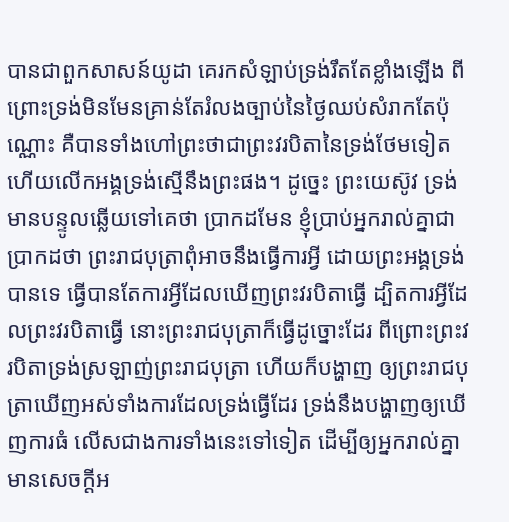បានជាពួកសាសន៍យូដា គេរកសំឡាប់ទ្រង់រឹតតែខ្លាំងឡើង ពីព្រោះទ្រង់មិនមែនគ្រាន់តែរំលងច្បាប់នៃថ្ងៃឈប់សំរាកតែប៉ុណ្ណោះ គឺបានទាំងហៅព្រះថាជាព្រះវរបិតានៃទ្រង់ថែមទៀត ហើយលើកអង្គទ្រង់ស្មើនឹងព្រះផង។ ដូច្នេះ ព្រះយេស៊ូវ ទ្រង់មានបន្ទូលឆ្លើយទៅគេថា ប្រាកដមែន ខ្ញុំប្រាប់អ្នករាល់គ្នាជាប្រាកដថា ព្រះរាជបុត្រាពុំអាចនឹងធ្វើការអ្វី ដោយព្រះអង្គទ្រង់បានទេ ធ្វើបានតែការអ្វីដែលឃើញព្រះវរបិតាធ្វើ ដ្បិតការអ្វីដែលព្រះវរបិតាធ្វើ នោះព្រះរាជបុត្រាក៏ធ្វើដូច្នោះដែរ ពីព្រោះព្រះវរបិតាទ្រង់ស្រឡាញ់ព្រះរាជបុត្រា ហើយក៏បង្ហាញ ឲ្យព្រះរាជបុត្រាឃើញអស់ទាំងការដែលទ្រង់ធ្វើដែរ ទ្រង់នឹងបង្ហាញឲ្យឃើញការធំ លើសជាងការទាំងនេះទៅទៀត ដើម្បីឲ្យអ្នករាល់គ្នាមានសេចក្ដីអ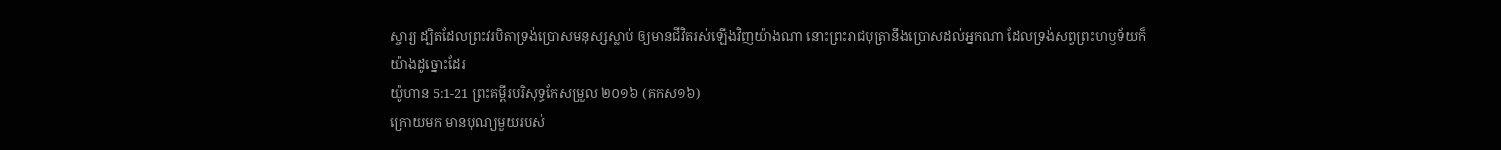ស្ចារ្យ ដ្បិតដែលព្រះវរបិតាទ្រង់ប្រោសមនុស្សស្លាប់ ឲ្យមានជីវិតរស់ឡើងវិញយ៉ាងណា នោះព្រះរាជបុត្រានឹងប្រោសដល់អ្នកណា ដែលទ្រង់សព្វព្រះហឫទ័យក៏យ៉ាងដូច្នោះដែរ
យ៉ូហាន 5:1-21 ព្រះគម្ពីរបរិសុទ្ធកែសម្រួល ២០១៦ (គកស១៦)
ក្រោយមក មានបុណ្យមួយរបស់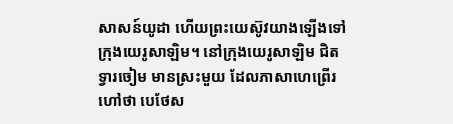សាសន៍យូដា ហើយព្រះយេស៊ូវយាងឡើងទៅក្រុងយេរូសាឡិម។ នៅក្រុងយេរូសាឡិម ជិតទ្វារចៀម មានស្រះមួយ ដែលភាសាហេព្រើរហៅថា បេថែស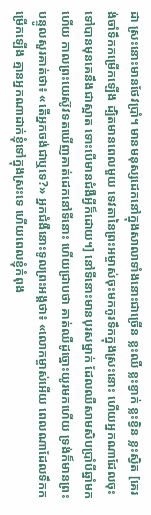ដា ស្រះនោះមានថែវប្រាំ។ មានមនុស្សដេកនៅក្នុងសាលាទាំងនោះជាច្រើន ខ្លះឈឺ ខ្លះខ្វាក់ ខ្លះខ្វិន ខ្លះស្វិត [គេរង់ចាំទឹកកម្រើកឡើង ដ្បិតមានពេលមួយ ទេវតានៃព្រះអម្ចាស់ចុះមកកូរទឹកក្នុងស្រះនោះ ហើយអ្នកណាដែលចុះទៅបានមុនគេនឹងជាស្អាត ទោះបើមានជំងឺអ្វីក៏ដោយ។] នៅទីនោះមានបុរសម្នាក់ ដែលឈឺសាមសិបប្រាំបីឆ្នាំមកហើយ កាលព្រះយេស៊ូវទតឃើញគាត់ដេកនៅទីនោះ ហើយជ្រាបថា គាត់ឈឺដូច្នោះយូរមកហើយ ទ្រង់ក៏មានព្រះបន្ទូលសួរគាត់ថា៖ «តើអ្នកចង់ជាឬទេ?» អ្នកជំងឺនោះទូលព្រះអង្គថា៖ «លោកម្ចាស់អើយ ពេលណាដែលទឹកកម្រើកឡើង គ្មានអ្នកណាដាក់ខ្ញុំទៅក្នុងស្រះទេ ហើយពេលខ្ញុំកំពុង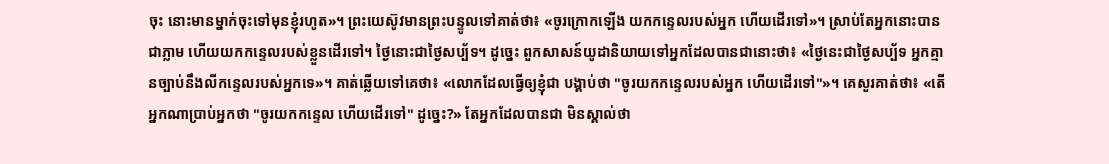ចុះ នោះមានម្នាក់ចុះទៅមុនខ្ញុំរហូត»។ ព្រះយេស៊ូវមានព្រះបន្ទូលទៅគាត់ថា៖ «ចូរក្រោកឡើង យកកន្ទេលរបស់អ្នក ហើយដើរទៅ»។ ស្រាប់តែអ្នកនោះបានជាភ្លាម ហើយយកកន្ទេលរបស់ខ្លួនដើរទៅ។ ថ្ងៃនោះជាថ្ងៃសប្ប័ទ។ ដូច្នេះ ពួកសាសន៍យូដានិយាយទៅអ្នកដែលបានជានោះថា៖ «ថ្ងៃនេះជាថ្ងៃសប្ប័ទ អ្នកគ្មានច្បាប់នឹងលីកន្ទេលរបស់អ្នកទេ»។ គាត់ឆ្លើយទៅគេថា៖ «លោកដែលធ្វើឲ្យខ្ញុំជា បង្គាប់ថា "ចូរយកកន្ទេលរបស់អ្នក ហើយដើរទៅ"»។ គេសួរគាត់ថា៖ «តើអ្នកណាប្រាប់អ្នកថា "ចូរយកកន្ទេល ហើយដើរទៅ" ដូច្នេះ?» តែអ្នកដែលបានជា មិនស្គាល់ថា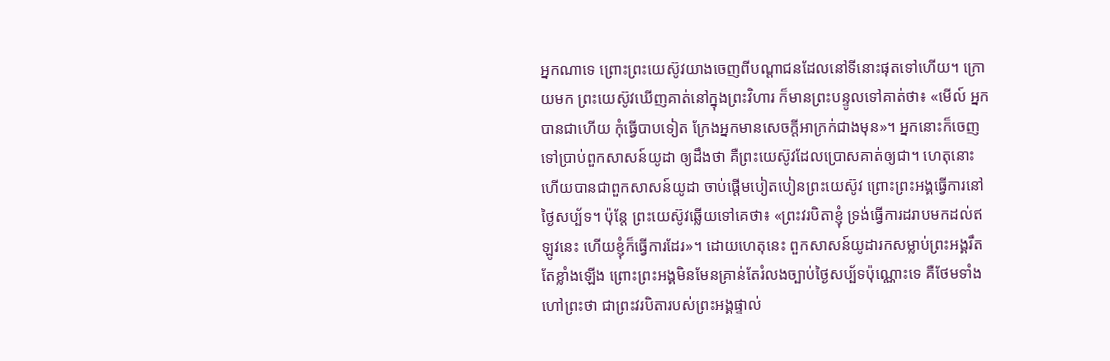អ្នកណាទេ ព្រោះព្រះយេស៊ូវយាងចេញពីបណ្តាជនដែលនៅទីនោះផុតទៅហើយ។ ក្រោយមក ព្រះយេស៊ូវឃើញគាត់នៅក្នុងព្រះវិហារ ក៏មានព្រះបន្ទូលទៅគាត់ថា៖ «មើល៍ អ្នកបានជាហើយ កុំធ្វើបាបទៀត ក្រែងអ្នកមានសេចក្តីអាក្រក់ជាងមុន»។ អ្នកនោះក៏ចេញទៅប្រាប់ពួកសាសន៍យូដា ឲ្យដឹងថា គឺព្រះយេស៊ូវដែលប្រោសគាត់ឲ្យជា។ ហេតុនោះហើយបានជាពួកសាសន៍យូដា ចាប់ផ្តើមបៀតបៀនព្រះយេស៊ូវ ព្រោះព្រះអង្គធ្វើការនៅថ្ងៃសប្ប័ទ។ ប៉ុន្តែ ព្រះយេស៊ូវឆ្លើយទៅគេថា៖ «ព្រះវរបិតាខ្ញុំ ទ្រង់ធ្វើការដរាបមកដល់ឥឡូវនេះ ហើយខ្ញុំក៏ធ្វើការដែរ»។ ដោយហេតុនេះ ពួកសាសន៍យូដារកសម្លាប់ព្រះអង្គរឹតតែខ្លាំងឡើង ព្រោះព្រះអង្គមិនមែនគ្រាន់តែរំលងច្បាប់ថ្ងៃសប្ប័ទប៉ុណ្ណោះទេ គឺថែមទាំងហៅព្រះថា ជាព្រះវរបិតារបស់ព្រះអង្គផ្ទាល់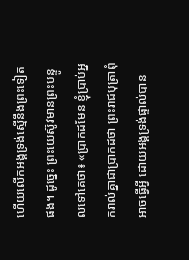ហើយលើកអង្គទ្រង់ស្មើនឹងព្រះទៀតផង។ ដូច្នេះ ព្រះយេស៊ូវមានព្រះបន្ទូលទៅគេថា៖ «ប្រាកដមែន ខ្ញុំប្រាប់អ្នករាល់គ្នាជាប្រាកដថា ព្រះរាជបុត្រាពុំអាចធ្វើអ្វី ដោយអង្គទ្រង់ផ្ទាល់បាន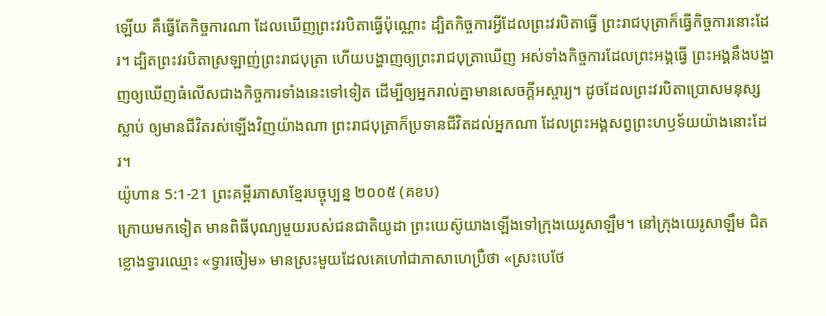ឡើយ គឺធ្វើតែកិច្ចការណា ដែលឃើញព្រះវរបិតាធ្វើប៉ុណ្ណោះ ដ្បិតកិច្ចការអ្វីដែលព្រះវរបិតាធ្វើ ព្រះរាជបុត្រាក៏ធ្វើកិច្ចការនោះដែរ។ ដ្បិតព្រះវរបិតាស្រឡាញ់ព្រះរាជបុត្រា ហើយបង្ហាញឲ្យព្រះរាជបុត្រាឃើញ អស់ទាំងកិច្ចការដែលព្រះអង្គធ្វើ ព្រះអង្គនឹងបង្ហាញឲ្យឃើញធំលើសជាងកិច្ចការទាំងនេះទៅទៀត ដើម្បីឲ្យអ្នករាល់គ្នាមានសេចក្តីអស្ចារ្យ។ ដូចដែលព្រះវរបិតាប្រោសមនុស្សស្លាប់ ឲ្យមានជីវិតរស់ឡើងវិញយ៉ាងណា ព្រះរាជបុត្រាក៏ប្រទានជីវិតដល់អ្នកណា ដែលព្រះអង្គសព្វព្រះហឫទ័យយ៉ាងនោះដែរ។
យ៉ូហាន 5:1-21 ព្រះគម្ពីរភាសាខ្មែរបច្ចុប្បន្ន ២០០៥ (គខប)
ក្រោយមកទៀត មានពិធីបុណ្យមួយរបស់ជនជាតិយូដា ព្រះយេស៊ូយាងឡើងទៅក្រុងយេរូសាឡឹម។ នៅក្រុងយេរូសាឡឹម ជិតខ្លោងទ្វារឈ្មោះ «ទ្វារចៀម» មានស្រះមួយដែលគេហៅជាភាសាហេប្រឺថា «ស្រះបេថែ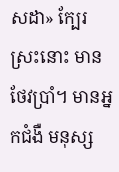សដា» ក្បែរស្រះនោះ មានថែវប្រាំ។ មានអ្នកជំងឺ មនុស្ស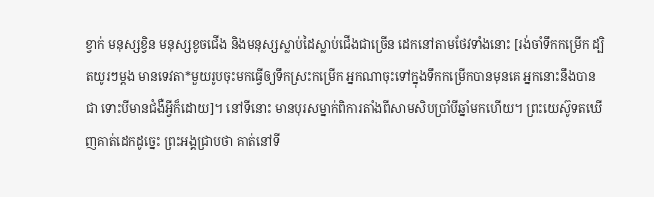ខ្វាក់ មនុស្សខ្វិន មនុស្សខូចជើង និងមនុស្សស្លាប់ដៃស្លាប់ជើងជាច្រើន ដេកនៅតាមថែវទាំងនោះ [រង់ចាំទឹកកម្រើក ដ្បិតយូរៗម្ដង មានទេវតា*មួយរូបចុះមកធ្វើឲ្យទឹកស្រះកម្រើក អ្នកណាចុះទៅក្នុងទឹកកម្រើកបានមុនគេ អ្នកនោះនឹងបានជា ទោះបីមានជំងឺអ្វីក៏ដោយ]។ នៅទីនោះ មានបុរសម្នាក់ពិការតាំងពីសាមសិបប្រាំបីឆ្នាំមកហើយ។ ព្រះយេស៊ូទតឃើញគាត់ដេកដូច្នេះ ព្រះអង្គជ្រាបថា គាត់នៅទី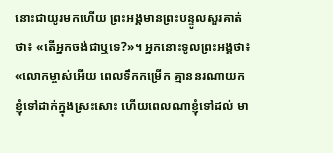នោះជាយូរមកហើយ ព្រះអង្គមានព្រះបន្ទូលសួរគាត់ថា៖ «តើអ្នកចង់ជាឬទេ?»។ អ្នកនោះទូលព្រះអង្គថា៖ «លោកម្ចាស់អើយ ពេលទឹកកម្រើក គ្មាននរណាយកខ្ញុំទៅដាក់ក្នុងស្រះសោះ ហើយពេលណាខ្ញុំទៅដល់ មា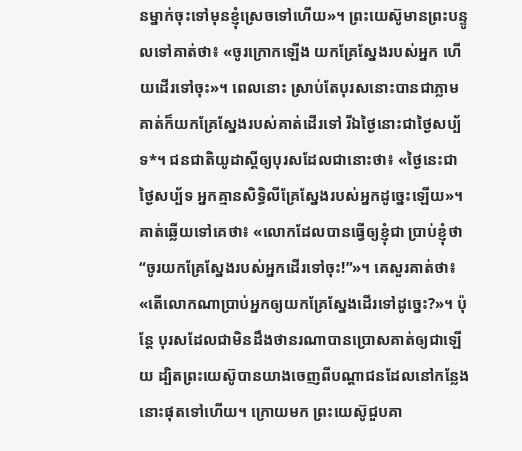នម្នាក់ចុះទៅមុនខ្ញុំស្រេចទៅហើយ»។ ព្រះយេស៊ូមានព្រះបន្ទូលទៅគាត់ថា៖ «ចូរក្រោកឡើង យកគ្រែស្នែងរបស់អ្នក ហើយដើរទៅចុះ»។ ពេលនោះ ស្រាប់តែបុរសនោះបានជាភ្លាម គាត់ក៏យកគ្រែស្នែងរបស់គាត់ដើរទៅ រីឯថ្ងៃនោះជាថ្ងៃសប្ប័ទ*។ ជនជាតិយូដាស្ដីឲ្យបុរសដែលជានោះថា៖ «ថ្ងៃនេះជាថ្ងៃសប្ប័ទ អ្នកគ្មានសិទ្ធិលីគ្រែស្នែងរបស់អ្នកដូច្នេះឡើយ»។ គាត់ឆ្លើយទៅគេថា៖ «លោកដែលបានធ្វើឲ្យខ្ញុំជា ប្រាប់ខ្ញុំថា “ចូរយកគ្រែស្នែងរបស់អ្នកដើរទៅចុះ!”»។ គេសួរគាត់ថា៖ «តើលោកណាប្រាប់អ្នកឲ្យយកគ្រែស្នែងដើរទៅដូច្នេះ?»។ ប៉ុន្តែ បុរសដែលជាមិនដឹងថានរណាបានប្រោសគាត់ឲ្យជាឡើយ ដ្បិតព្រះយេស៊ូបានយាងចេញពីបណ្ដាជនដែលនៅកន្លែងនោះផុតទៅហើយ។ ក្រោយមក ព្រះយេស៊ូជួបគា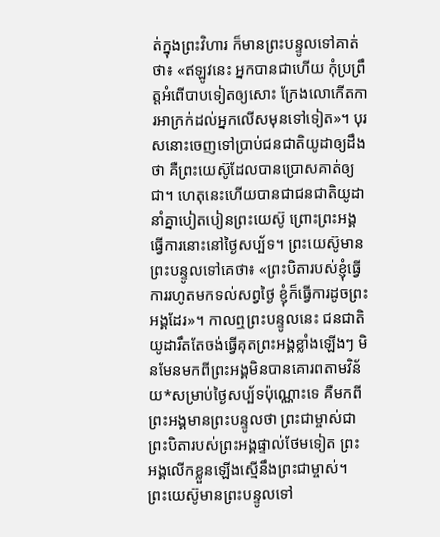ត់ក្នុងព្រះវិហារ ក៏មានព្រះបន្ទូលទៅគាត់ថា៖ «ឥឡូវនេះ អ្នកបានជាហើយ កុំប្រព្រឹត្តអំពើបាបទៀតឲ្យសោះ ក្រែងលោកើតការអាក្រក់ដល់អ្នកលើសមុនទៅទៀត»។ បុរសនោះចេញទៅប្រាប់ជនជាតិយូដាឲ្យដឹងថា គឺព្រះយេស៊ូដែលបានប្រោសគាត់ឲ្យជា។ ហេតុនេះហើយបានជាជនជាតិយូដានាំគ្នាបៀតបៀនព្រះយេស៊ូ ព្រោះព្រះអង្គធ្វើការនោះនៅថ្ងៃសប្ប័ទ។ ព្រះយេស៊ូមានព្រះបន្ទូលទៅគេថា៖ «ព្រះបិតារបស់ខ្ញុំធ្វើការរហូតមកទល់សព្វថ្ងៃ ខ្ញុំក៏ធ្វើការដូចព្រះអង្គដែរ»។ កាលឮព្រះបន្ទូលនេះ ជនជាតិយូដារឹតតែចង់ធ្វើគុតព្រះអង្គខ្លាំងឡើងៗ មិនមែនមកពីព្រះអង្គមិនបានគោរពតាមវិន័យ*សម្រាប់ថ្ងៃសប្ប័ទប៉ុណ្ណោះទេ គឺមកពីព្រះអង្គមានព្រះបន្ទូលថា ព្រះជាម្ចាស់ជាព្រះបិតារបស់ព្រះអង្គផ្ទាល់ថែមទៀត ព្រះអង្គលើកខ្លួនឡើងស្មើនឹងព្រះជាម្ចាស់។ ព្រះយេស៊ូមានព្រះបន្ទូលទៅ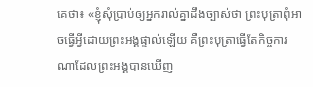គេថា៖ «ខ្ញុំសុំប្រាប់ឲ្យអ្នករាល់គ្នាដឹងច្បាស់ថា ព្រះបុត្រាពុំអាចធ្វើអ្វីដោយព្រះអង្គផ្ទាល់ឡើយ គឺព្រះបុត្រាធ្វើតែកិច្ចការណាដែលព្រះអង្គបានឃើញ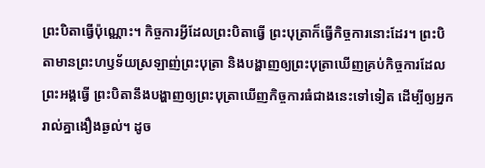ព្រះបិតាធ្វើប៉ុណ្ណោះ។ កិច្ចការអ្វីដែលព្រះបិតាធ្វើ ព្រះបុត្រាក៏ធ្វើកិច្ចការនោះដែរ។ ព្រះបិតាមានព្រះហឫទ័យស្រឡាញ់ព្រះបុត្រា និងបង្ហាញឲ្យព្រះបុត្រាឃើញគ្រប់កិច្ចការដែលព្រះអង្គធ្វើ ព្រះបិតានឹងបង្ហាញឲ្យព្រះបុត្រាឃើញកិច្ចការធំជាងនេះទៅទៀត ដើម្បីឲ្យអ្នករាល់គ្នាងឿងឆ្ងល់។ ដូច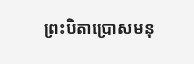ព្រះបិតាប្រោសមនុ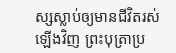ស្សស្លាប់ឲ្យមានជីវិតរស់ឡើងវិញ ព្រះបុត្រាប្រ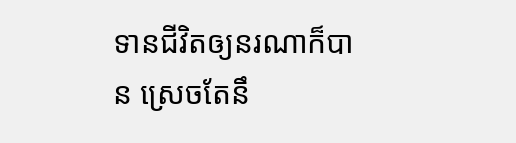ទានជីវិតឲ្យនរណាក៏បាន ស្រេចតែនឹ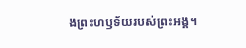ងព្រះហឫទ័យរបស់ព្រះអង្គ។